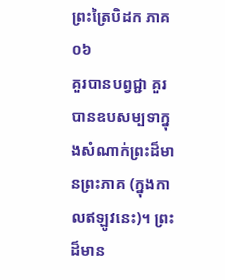ព្រះត្រៃបិដក ភាគ ០៦
គួរបានបព្វជ្ជា គួរបានឧបសម្បទាក្នុងសំណាក់ព្រះដ៏មានព្រះភាគ (ក្នុងកាលឥឡូវនេះ)។ ព្រះដ៏មាន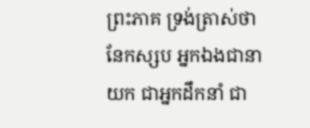ព្រះភាគ ទ្រង់ត្រាស់ថា នែកស្សប អ្នកឯងជានាយក ជាអ្នកដឹកនាំ ជា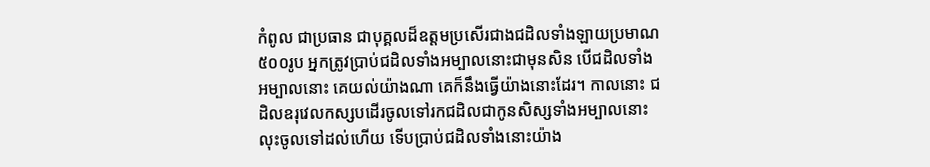កំពូល ជាប្រធាន ជាបុគ្គលដ៏ឧត្តមប្រសើរជាងជដិលទាំងឡាយប្រមាណ៥០០រូប អ្នកត្រូវប្រាប់ជដិលទាំងអម្បាលនោះជាមុនសិន បើជដិលទាំងអម្បាលនោះ គេយល់យ៉ាងណា គេក៏នឹងធ្វើយ៉ាងនោះដែរ។ កាលនោះ ជដិលឧរុវេលកស្សបដើរចូលទៅរកជដិលជាកូនសិស្សទាំងអម្បាលនោះ លុះចូលទៅដល់ហើយ ទើបប្រាប់ជដិលទាំងនោះយ៉ាង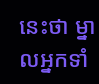នេះថា ម្នាលអ្នកទាំ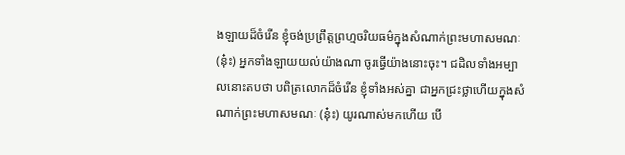ងឡាយដ៏ចំរើន ខ្ញុំចង់ប្រព្រឹត្តព្រហ្មចរិយធម៌ក្នុងសំណាក់ព្រះមហាសមណៈ (នុ៎ះ) អ្នកទាំងឡាយយល់យ៉ាងណា ចូរធ្វើយ៉ាងនោះចុះ។ ជដិលទាំងអម្បាលនោះតបថា បពិត្រលោកដ៏ចំរើន ខ្ញុំទាំងអស់គ្នា ជាអ្នកជ្រះថ្លាហើយក្នុងសំណាក់ព្រះមហាសមណៈ (នុ៎ះ) យូរណាស់មកហើយ បើ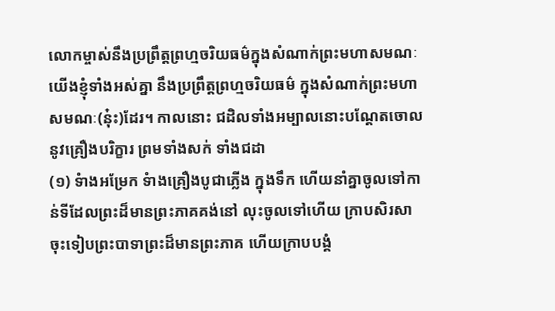លោកម្ចាស់នឹងប្រព្រឹត្តព្រហ្មចរិយធម៌ក្នុងសំណាក់ព្រះមហាសមណៈ យើងខ្ញុំទាំងអស់គ្នា នឹងប្រព្រឹត្តព្រហ្មចរិយធម៌ ក្នុងសំណាក់ព្រះមហាសមណៈ(នុ៎ះ)ដែរ។ កាលនោះ ជដិលទាំងអម្បាលនោះបណ្តែតចោលនូវគ្រឿងបរិក្ខារ ព្រមទាំងសក់ ទាំងជដា
(១) ទំាងអម្រែក ទំាងគ្រឿងបូជាភ្លើង ក្នុងទឹក ហើយនាំគ្នាចូលទៅកាន់ទីដែលព្រះដ៏មានព្រះភាគគង់នៅ លុះចូលទៅហើយ ក្រាបសិរសាចុះទៀបព្រះបាទាព្រះដ៏មានព្រះភាគ ហើយក្រាបបង្គំ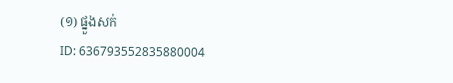(១) ផ្នួងសក់
ID: 636793552835880004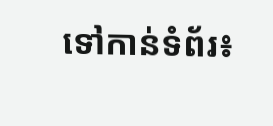ទៅកាន់ទំព័រ៖